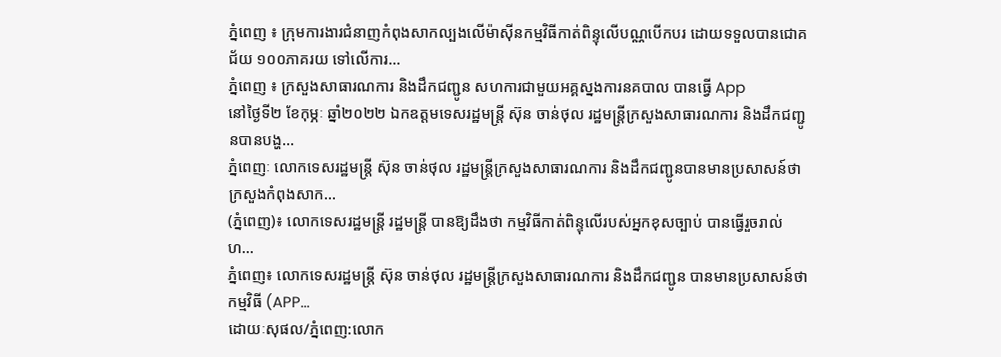ភ្នំពេញ ៖ ក្រុមការងារជំនាញកំពុងសាកល្បងលើម៉ាស៊ីនកម្មវិធីកាត់ពិន្ទុលើបណ្ណបើកបរ ដោយទទួលបានជោគជ័យ ១០០ភាគរយ ទៅលើការ...
ភ្នំពេញ ៖ ក្រសួងសាធារណការ និងដឹកជញ្ជូន សហការជាមួយអគ្គស្នងការនគបាល បានធ្វើ App
នៅថ្ងៃទី២ ខែកុម្ភៈ ឆ្នាំ២០២២ ឯកឧត្តមទេសរដ្ឋមន្ត្រី ស៊ុន ចាន់ថុល រដ្ឋមន្ត្រីក្រសួងសាធារណការ និងដឹកជញ្ជូនបានបង្ហ...
ភ្នំពេញៈ លោកទេសរដ្ឋមន្ត្រី ស៊ុន ចាន់ថុល រដ្ឋមន្ត្រីក្រសួងសាធារណការ និងដឹកជញ្ជូនបានមានប្រសាសន៍ថា ក្រសួងកំពុងសាក...
(ភ្នំពេញ)៖ លោកទេសរដ្ឋមន្ត្រី រដ្ឋមន្ត្រី បានឱ្យដឹងថា កម្មវិធីកាត់ពិន្ទុលើរបស់អ្នកខុសច្បាប់ បានធ្វើរួចរាល់ ហ...
ភ្នំពេញ៖ លោកទេសរដ្ឋមន្ត្រី ស៊ុន ចាន់ថុល រដ្ឋមន្ត្រីក្រសួងសាធារណការ និងដឹកជញ្ជូន បានមានប្រសាសន៍ថា កម្មវិធី (APP...
ដោយៈសុផល/ភ្នំពេញ:លោក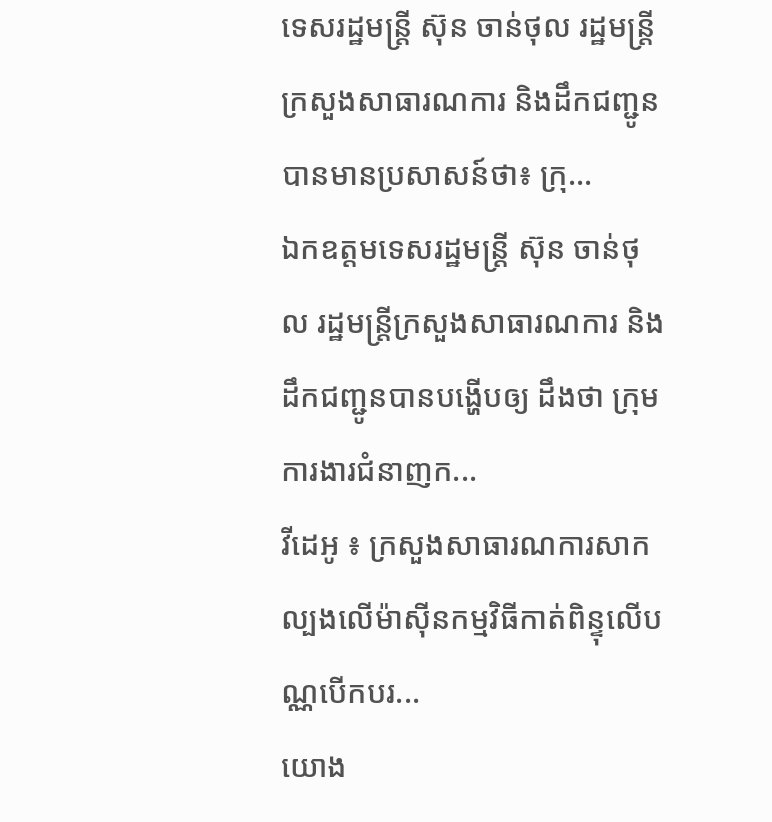ទេសរដ្ឋមន្ត្រី ស៊ុន ចាន់ថុល រដ្ឋមន្ត្រីក្រសួងសាធារណការ និងដឹកជញ្ជូន បានមានប្រសាសន៍ថា៖ ក្រុ...
ឯកឧត្តមទេសរដ្ឋមន្ត្រី ស៊ុន ចាន់ថុល រដ្ឋមន្ត្រីក្រសួងសាធារណការ និងដឹកជញ្ជូនបានបង្ហើបឲ្យ ដឹងថា ក្រុមការងារជំនាញក...
វីដេអូ ៖ ក្រសួងសាធារណការសាកល្បងលើម៉ាស៊ីនកម្មវិធីកាត់ពិន្ទុលើបណ្ណបើកបរ...
យោង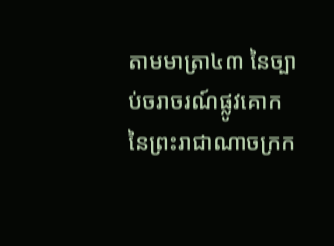តាមមាត្រា៤៣ នៃច្បាប់ចរាចរណ៍ផ្លូវគោក នៃព្រះរាជាណាចក្រក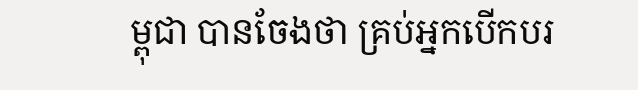ម្ពុជា បានចែងថា គ្រប់អ្នកបើកបរ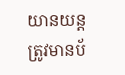យានយន្តត្រូវមានប័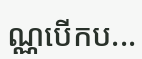ណ្ណបើកប...